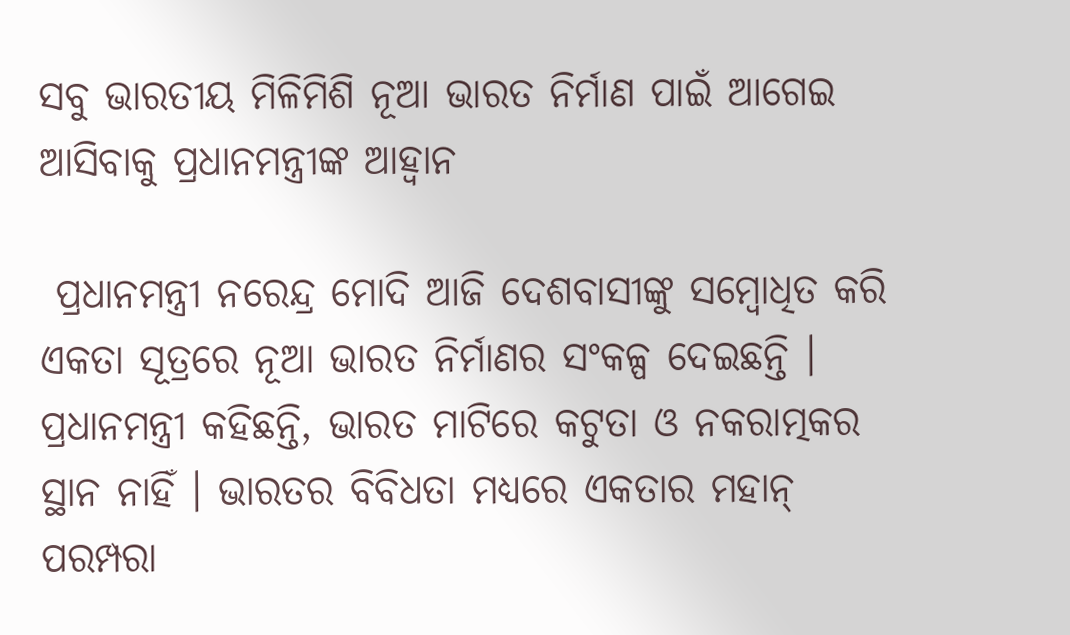ସବୁ ଭାରତୀୟ ମିଳିମିଶି ନୂଆ ଭାରତ ନିର୍ମାଣ ପାଇଁ ଆଗେଇ ଆସିବାକୁ ପ୍ରଧାନମନ୍ତ୍ରୀଙ୍କ ଆହ୍ୱାନ

 ପ୍ରଧାନମନ୍ତ୍ରୀ ନରେନ୍ଦ୍ର ମୋଦି ଆଜି ଦେଶବାସୀଙ୍କୁ ସମ୍ବୋଧିତ କରି ଏକତା ସୂତ୍ରରେ ନୂଆ ଭାରତ ନିର୍ମାଣର ସଂକଳ୍ପ ଦେଇଛନ୍ତି । ପ୍ରଧାନମନ୍ତ୍ରୀ କହିଛନ୍ତି, ଭାରତ ମାଟିରେ କଟୁତା ଓ ନକରାତ୍ମକର ସ୍ଥାନ ନାହିଁ । ଭାରତର ବିବିଧତା ମଧ୍ୟରେ ଏକତାର ମହାନ୍ ପରମ୍ପରା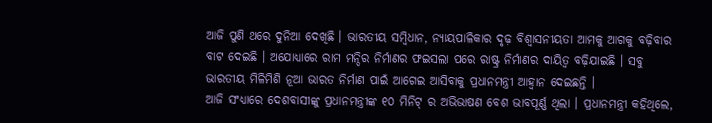ଆଜି ପୁଣି ଥରେ ଦୁନିଆ ଦେଖିଛି । ଭାରତୀୟ ସମ୍ବିଧାନ, ନ୍ୟାୟପାଳିକାର ଦୃଢ଼ ବିଶ୍ୱାସନୀୟତା ଆମକୁ ଆଗକୁ ବଢ଼ିବାର ବାଟ ଦେଇଛି । ଅଯୋଧ୍ୟାରେ ରାମ ମନ୍ଦିର ନିର୍ମାଣର ଫଇସଲା ପରେ ରାଷ୍ଟ୍ର ନିର୍ମାଣର ଦାୟିତ୍ୱ ବଢ଼ିଯାଇଛି । ସବୁ ଭାରତୀୟ ମିଳିମିଶି ନୂଆ ଭାରତ ନିର୍ମାଣ ପାଇଁ ଆଗେଇ ଆସିବାକୁ ପ୍ରଧାନମନ୍ତ୍ରୀ ଆହ୍ୱାନ ଦେଇଛନ୍ତି ।
ଆଜି ସଂଧ୍ୟାରେ ଦେଶବାସୀଙ୍କୁ ପ୍ରଧାନମନ୍ତ୍ରୀଙ୍କ ୧୦ ମିନିଟ୍ ର ଅଭିଭାଷଣ ବେଶ ଭାବପୂର୍ଣ୍ଣ ଥିଲା । ପ୍ରଧାନମନ୍ତ୍ରୀ କହିଥିଲେ,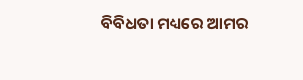ବିବିଧତା ମଧ୍ୟରେ ଆମର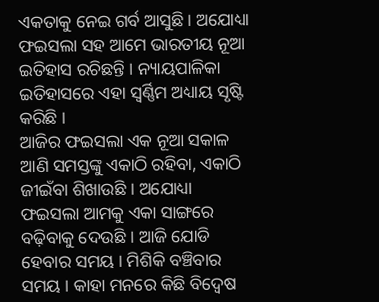ଏକତାକୁ ନେଇ ଗର୍ବ ଆସୁଛି । ଅଯୋଧ୍ୟା ଫଇସଲା ସହ ଆମେ ଭାରତୀୟ ନୂଆ ଇତିହାସ ରଚିଛନ୍ତି । ନ୍ୟାୟପାଳିକା ଇତିହାସରେ ଏହା ସ୍ୱର୍ଣ୍ଣିମ ଅଧ୍ୟାୟ ସୃଷ୍ଟି କରିଛି ।
ଆଜିର ଫଇସଲା ଏକ ନୂଆ ସକାଳ ଆଣି ସମସ୍ତଙ୍କୁ ଏକାଠି ରହିବା, ଏକାଠି ଜୀଇଁବା ଶିଖାଉଛି । ଅଯୋଧ୍ୟା ଫଇସଲା ଆମକୁ ଏକା ସାଙ୍ଗରେ ବଢ଼ିବାକୁ ଦେଉଛି । ଆଜି ଯୋଡି ହେବାର ସମୟ । ମିଶିକି ବଞ୍ଚିବାର ସମୟ । କାହା ମନରେ କିଛି ବିଦ୍ୱେଷ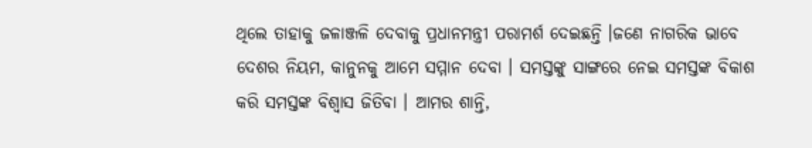ଥିଲେ ତାହାକୁ ଜଳାଞ୍ଜଳି ଦେବାକୁ ପ୍ରଧାନମନ୍ତ୍ରୀ ପରାମର୍ଶ ଦେଇଛନ୍ତି ।ଜଣେ ନାଗରିକ ଭାବେ ଦେଶର ନିୟମ, କାନୁନକୁ ଆମେ ସମ୍ମାନ ଦେବା । ସମସ୍ତଙ୍କୁ ସାଙ୍ଗରେ ନେଇ ସମସ୍ତଙ୍କ ବିକାଶ କରି ସମସ୍ତଙ୍କ ବିଶ୍ୱାସ ଜିତିବା । ଆମର ଶାନ୍ତି,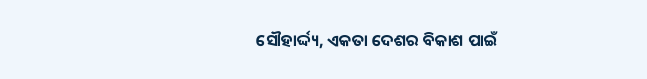ସୌହାର୍ଦ୍ଦ୍ୟ, ଏକତା ଦେଶର ବିକାଶ ପାଇଁ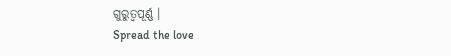ଗୁରୁତ୍ୱପୂର୍ଣ୍ଣ ।
Spread the love